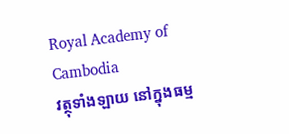Royal Academy of Cambodia
វត្ថុទាំងឡាយ នៅក្នុងធម្ម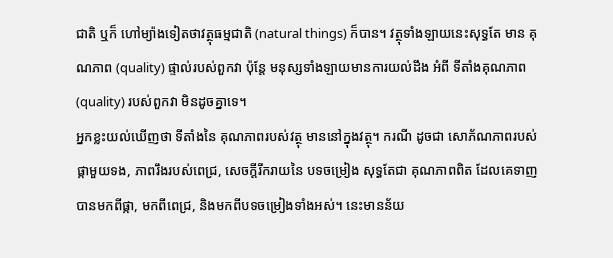ជាតិ ឬក៏ ហៅម្យ៉ាងទៀតថាវត្ថុធម្មជាតិ (natural things) ក៏បាន។ វត្ថុទាំងឡាយនេះសុទ្ធតែ មាន គុណភាព (quality) ផ្ទាល់របស់ពួកវា ប៉ុន្តែ មនុស្សទាំងឡាយមានការយល់ដឹង អំពី ទីតាំងគុណភាព (quality) របស់ពួកវា មិនដូចគ្នាទេ។
អ្នកខ្លះយល់ឃើញថា ទីតាំងនៃ គុណភាពរបស់វត្ថុ មាននៅក្នុងវត្ថុ។ ករណី ដូចជា សោភ័ណភាពរបស់ផ្កាមួយទង, ភាពរឹងរបស់ពេជ្រ, សេចក្ដីរីករាយនៃ បទចម្រៀង សុទ្ធតែជា គុណភាពពិត ដែលគេទាញបានមកពីផ្កា, មកពីពេជ្រ, និងមកពីបទចម្រៀងទាំងអស់។ នេះមានន័យ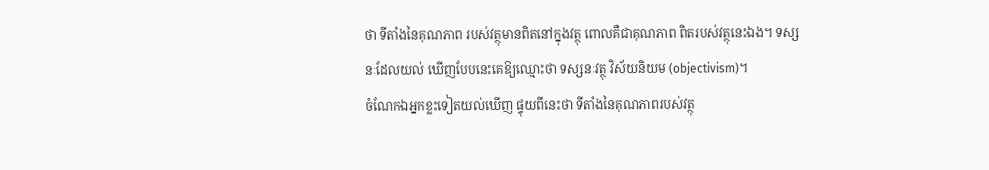ថា ទីតាំងនៃគុណភាព របស់វត្ថុមានពិតនៅក្នុងវត្ថុ ពោលគឺជាគុណភាព ពិតរបស់វត្ថុនេះឯង។ ទស្សនៈដែលយល់ ឃើញបែបនេះគេឱ្យឈ្មោះថា ទស្សនៈវត្ថុ វិស័យនិយម (objectivism)។
ចំណែកឯអ្នកខ្លះទៀតយល់ឃើញ ផ្ទុយពីនេះថា ទីតាំងនៃគុណភាពរបស់វត្ថុ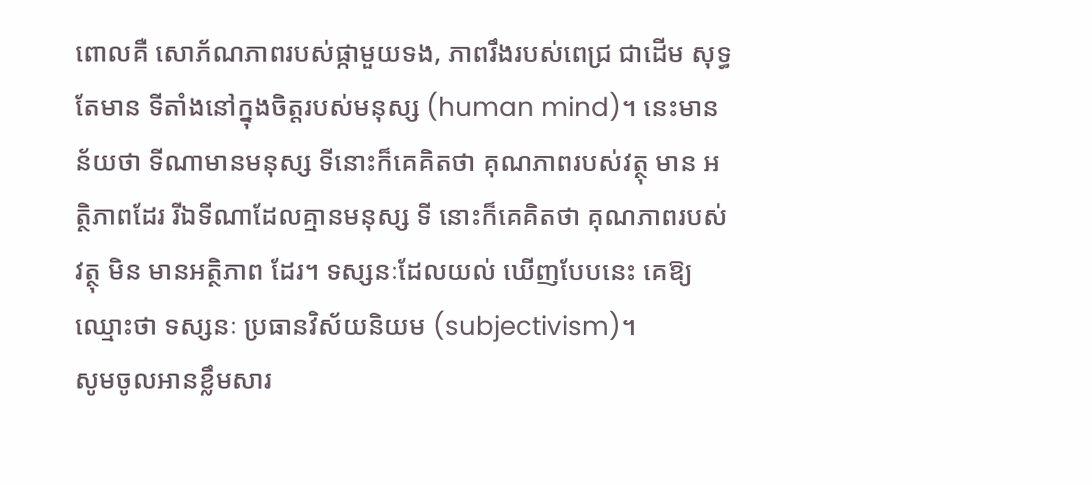ពោលគឺ សោភ័ណភាពរបស់ផ្កាមួយទង, ភាពរឹងរបស់ពេជ្រ ជាដើម សុទ្ធតែមាន ទីតាំងនៅក្នុងចិត្តរបស់មនុស្ស (human mind)។ នេះមានន័យថា ទីណាមានមនុស្ស ទីនោះក៏គេគិតថា គុណភាពរបស់វត្ថុ មាន អត្ថិភាពដែរ រីឯទីណាដែលគ្មានមនុស្ស ទី នោះក៏គេគិតថា គុណភាពរបស់វត្ថុ មិន មានអត្ថិភាព ដែរ។ ទស្សនៈដែលយល់ ឃើញបែបនេះ គេឱ្យឈ្មោះថា ទស្សនៈ ប្រធានវិស័យនិយម (subjectivism)។
សូមចូលអានខ្លឹមសារ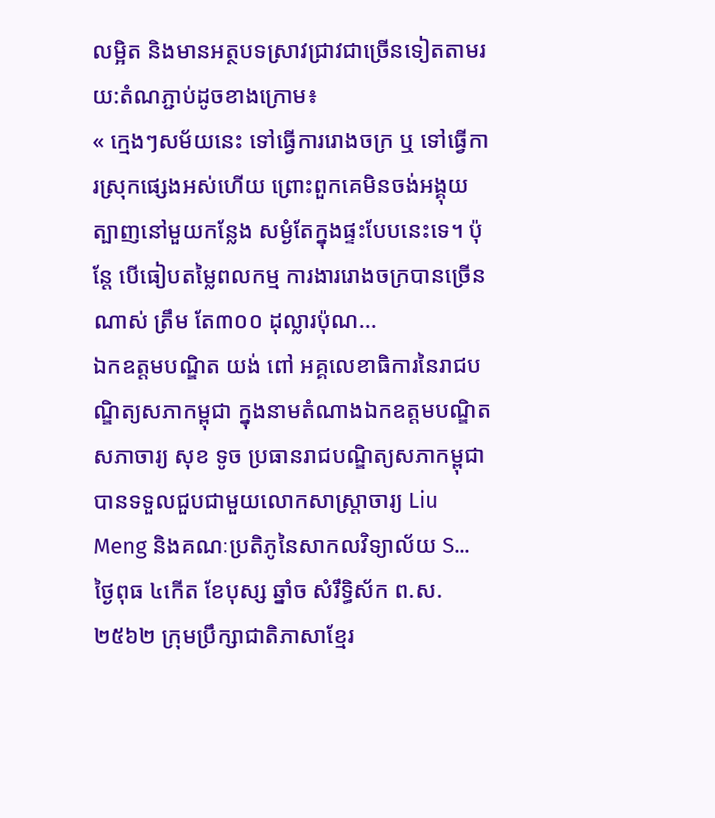លម្អិត និងមានអត្ថបទស្រាវជ្រាវជាច្រើនទៀតតាមរយ:តំណភ្ជាប់ដូចខាងក្រោម៖
« ក្មេងៗសម័យនេះ ទៅធ្វើការរោងចក្រ ឬ ទៅធ្វើការស្រុកផ្សេងអស់ហើយ ព្រោះពួកគេមិនចង់អង្គុយត្បាញនៅមួយកន្លែង សម្ងំតែក្នុងផ្ទះបែបនេះទេ។ ប៉ុន្តែ បើធៀបតម្លៃពលកម្ម ការងាររោងចក្របានច្រើនណាស់ ត្រឹម តែ៣០០ ដុល្លារប៉ុណ...
ឯកឧត្តមបណ្ឌិត យង់ ពៅ អគ្គលេខាធិការនៃរាជបណ្ឌិត្យសភាកម្ពុជា ក្នុងនាមតំណាងឯកឧត្តមបណ្ឌិតសភាចារ្យ សុខ ទូច ប្រធានរាជបណ្ឌិត្យសភាកម្ពុជា បានទទួលជួបជាមួយលោកសាស្ត្រាចារ្យ Liu Meng និងគណៈប្រតិភូនៃសាកលវិទ្យាល័យ S...
ថ្ងៃពុធ ៤កើត ខែបុស្ស ឆ្នាំច សំរឹទ្ធិស័ក ព.ស.២៥៦២ ក្រុមប្រឹក្សាជាតិភាសាខ្មែរ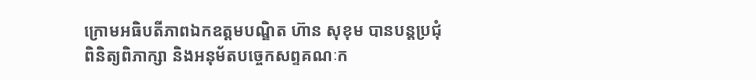ក្រោមអធិបតីភាពឯកឧត្តមបណ្ឌិត ហ៊ាន សុខុម បានបន្តប្រជុំ ពិនិត្យពិភាក្សា និងអនុម័តបច្ចេកសព្ទគណៈក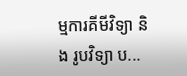ម្មការគីមីវិទ្យា និង រូបវិទ្យា ប...